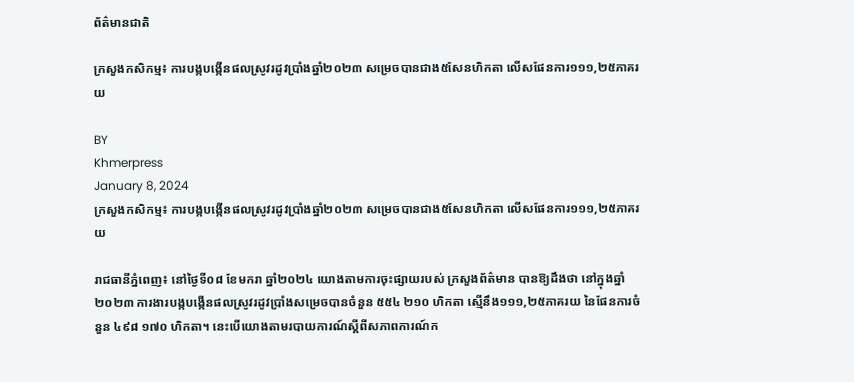ព័ត៌មានជាតិ

ក្រសួងកសិកម្ម៖ ការបង្កបង្កើនផលស្រូវរដូវប្រាំងឆ្នាំ២០២៣ សម្រេចបានជាង៥សែនហិកតា លើសផែនការ១១១,២៥ភាគរយ

BY
Khmerpress
January 8, 2024
ក្រសួងកសិកម្ម៖ ការបង្កបង្កើនផលស្រូវរដូវប្រាំងឆ្នាំ២០២៣ សម្រេចបានជាង៥សែនហិកតា លើសផែនការ១១១,២៥ភាគរយ

រាជធានីភ្នំពេញ៖ នៅថ្ងៃទី០៨ ខែមករា ឆ្នាំ២០២៤ យោងតាមការចុះផ្សាយរបស់ ក្រសួងព័ត៌មាន បានឱ្យដឹងថា នៅក្នុងឆ្នាំ២០២៣ ការងារបង្កបង្កើនផលស្រូវរដូវប្រាំងសម្រេចបានចំនួន ៥៥៤ ២១០ ហិកតា ស្មើនឹង១១១,២៥ភាគរយ នៃផែនការចំនួន ៤៩៨ ១៧០ ហិកតា។ នេះបើយោងតាមរបាយការណ៍ស្តីពីសភាពការណ៍ក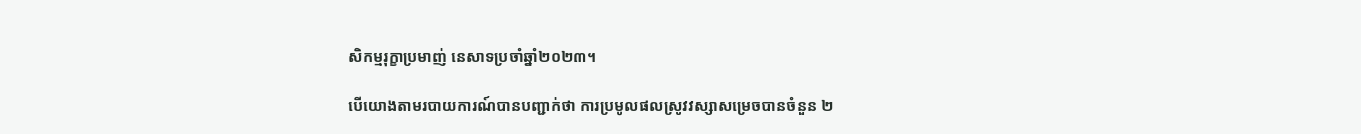សិកម្មរុក្ខាប្រមាញ់ នេសាទប្រចាំឆ្នាំ២០២៣។

បើយោងតាមរបាយការណ៍បានបញ្ជាក់ថា ការប្រមូលផលស្រូវវស្សាសម្រេចបានចំនួន ២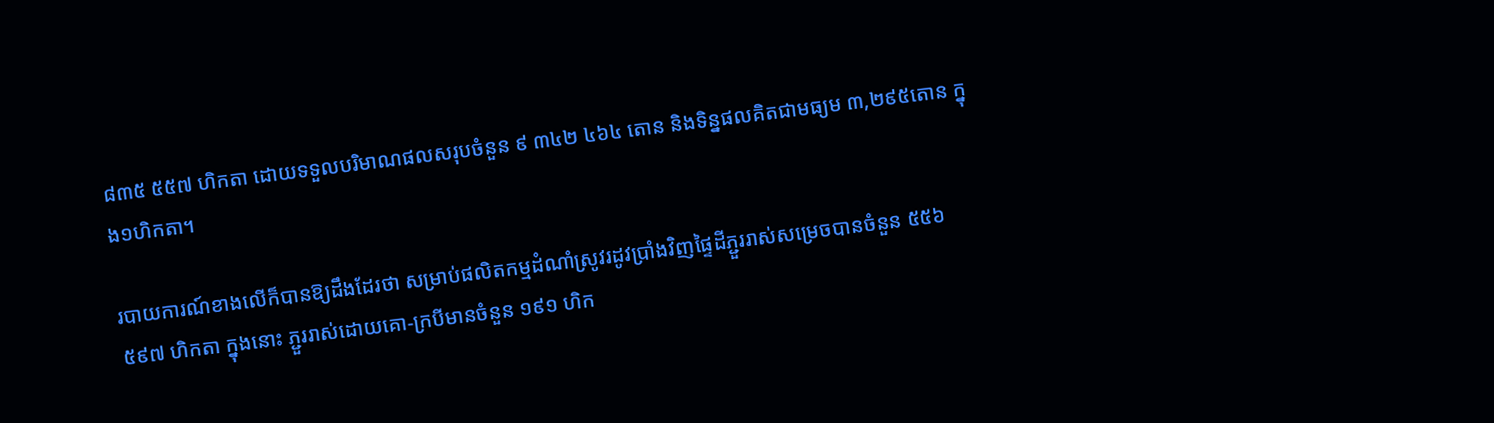៨៣៥ ៥៥៧ ហិកតា ដោយទទួលបរិមាណផលសរុបចំនួន ៩ ៣៤២ ៤៦៤ តោន និងទិន្នផលគិតជាមធ្យម ៣,២៩៥តោន ក្នុង១ហិកតា។

របាយការណ៍ខាងលើក៏បានឱ្យដឹងដែរថា សម្រាប់ផលិតកម្មដំណាំស្រូវរដូវប្រាំងវិញផ្ទៃដីភ្ជួររាស់សម្រេចបានចំនួន ៥៥៦ ៥៩៧ ហិកតា ក្នុងនោះ ភ្ជួររាស់ដោយគោ-ក្របីមានចំនួន ១៩១ ហិក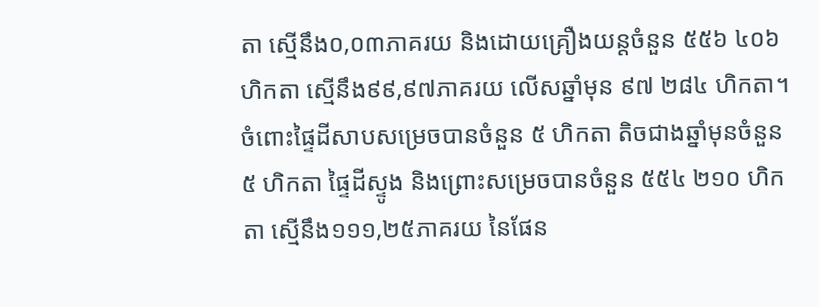តា ស្មើនឹង០,០៣ភាគរយ និងដោយគ្រឿងយន្តចំនួន ៥៥៦ ៤០៦ ហិកតា ស្មើនឹង៩៩,៩៧ភាគរយ លើសឆ្នាំមុន ៩៧ ២៨៤ ហិកតា។ ចំពោះផ្ទៃដីសាបសម្រេចបានចំនួន ៥ ហិកតា តិចជាងឆ្នាំមុនចំនួន ៥ ហិកតា ផ្ទៃដីស្ទូង និងព្រោះសម្រេចបានចំនួន ៥៥៤ ២១០ ហិកតា ស្មើនឹង១១១,២៥ភាគរយ នៃផែន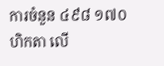ការចំនួន ៤៩៨ ១៧០ ហិកតា លើ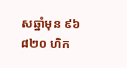សឆ្នាំមុន ៩៦ ៨២០ ហិក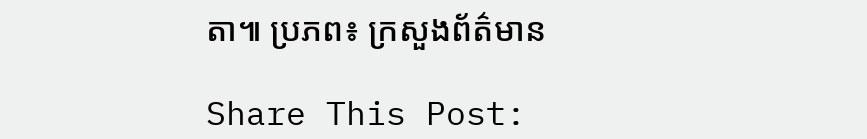តា៕ ប្រភព៖ ក្រសួងព័ត៌មាន

Share This Post: